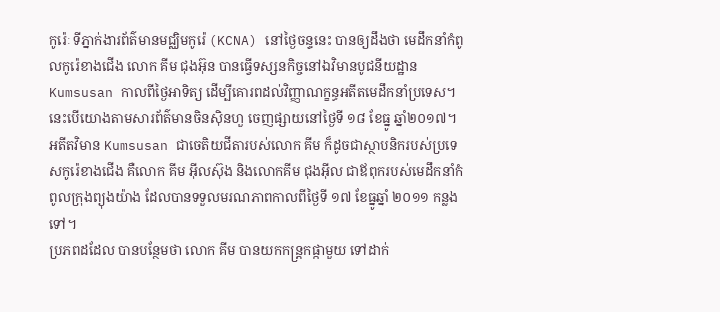កូរ៉េៈ ទីភ្នាក់ងារព័ត៌មានមជ្ឈិមកូរ៉េ (KCNA) នៅថ្ងៃចន្ទនេះ បានឲ្យដឹងថា មេដឹកនាំកំពូលកូរ៉េខាងជើង លោក គីម ជុងអ៊ុន បានធ្វើទស្សនកិច្ចនៅឯវិមានបូជនីយដ្ឋាន Kumsusan កាលពីថ្ងៃអាទិត្យ ដើម្បីគោរពដល់វិញ្ញាណក្ខន្ធអតីតមេដឹកនាំប្រទេស។ នេះបើយោងតាមសារព័ត៌មានចិនស៊ិនហួ ចេញផ្សាយនៅថ្ងៃទី ១៨ ខែធ្នូ ឆ្នាំ២០១៧។
អតីតវិមាន Kumsusan ជាចេតិយជីតារបស់លោក គីម ក៏ដូចជាស្ថាបនិករបស់ប្រទេសកូរ៉េខាងជើង គឺលោក គីម អ៊ីលស៊ុង និងលោកគីម ជុងអ៊ីល ជាឪពុករបស់មេដឹកនាំកំពូលក្រុងព្យុងយ៉ាង ដែលបានទទួលមរណភាពកាលពីថ្ងៃទី ១៧ ខែធ្នូឆ្នាំ ២០១១ កន្លងទៅ។
ប្រភពដដែល បានបន្ថែមថា លោក គីម បានយកកន្ត្រកផ្កាមួយ ទៅដាក់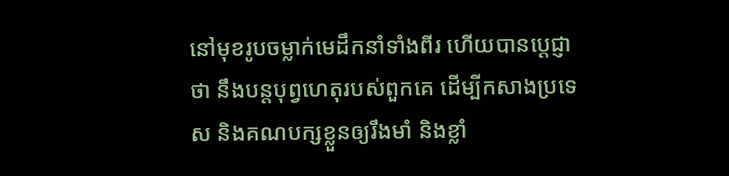នៅមុខរូបចម្លាក់មេដឹកនាំទាំងពីរ ហើយបានប្ដេជ្ញាថា នឹងបន្តបុព្វហេតុរបស់ពួកគេ ដើម្បីកសាងប្រទេស និងគណបក្សខ្លួនឲ្យរឹងមាំ និងខ្លាំ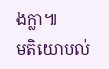ងក្លា៕
មតិយោបល់